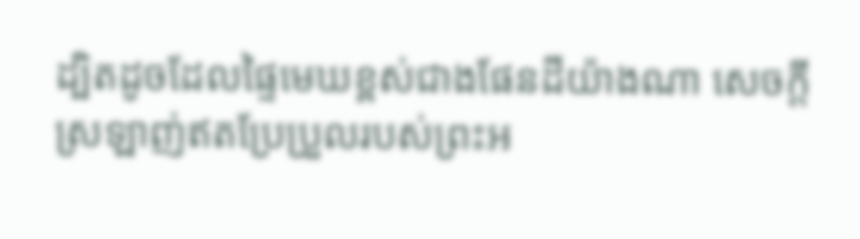ដ្បិតដូចដែលផ្ទៃមេឃខ្ពស់ជាងផែនដីយ៉ាងណា សេចក្ដីស្រឡាញ់ឥតប្រែប្រួលរបស់ព្រះអ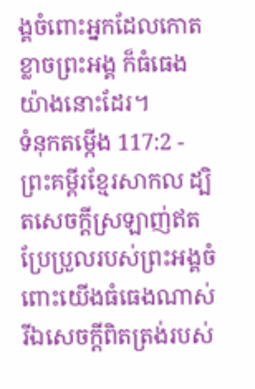ង្គចំពោះអ្នកដែលកោតខ្លាចព្រះអង្គ ក៏ធំធេងយ៉ាងនោះដែរ។
ទំនុកតម្កើង 117:2 - ព្រះគម្ពីរខ្មែរសាកល ដ្បិតសេចក្ដីស្រឡាញ់ឥតប្រែប្រួលរបស់ព្រះអង្គចំពោះយើងធំធេងណាស់ រីឯសេចក្ដីពិតត្រង់របស់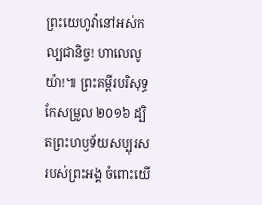ព្រះយេហូវ៉ានៅអស់កល្បជានិច្ច! ហាលេលូយ៉ា!៕ ព្រះគម្ពីរបរិសុទ្ធកែសម្រួល ២០១៦ ដ្បិតព្រះហឫទ័យសប្បុរសរបស់ព្រះអង្គ ចំពោះយើ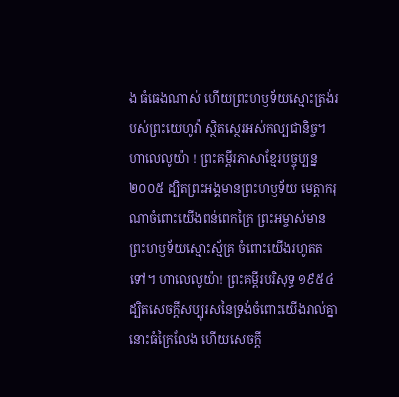ង ធំធេងណាស់ ហើយព្រះហឫទ័យស្មោះត្រង់របស់ព្រះយេហូវ៉ា ស្ថិតស្ថេរអស់កល្បជានិច្ច។ ហាលេលូយ៉ា ! ព្រះគម្ពីរភាសាខ្មែរបច្ចុប្បន្ន ២០០៥ ដ្បិតព្រះអង្គមានព្រះហឫទ័យ មេត្តាករុណាចំពោះយើងពន់ពេកក្រៃ ព្រះអម្ចាស់មានព្រះហឫទ័យស្មោះស្ម័គ្រ ចំពោះយើងរហូតតទៅ។ ហាលេលូយ៉ា! ព្រះគម្ពីរបរិសុទ្ធ ១៩៥៤ ដ្បិតសេចក្ដីសប្បុរសនៃទ្រង់ចំពោះយើងរាល់គ្នា នោះធំក្រៃលែង ហើយសេចក្ដី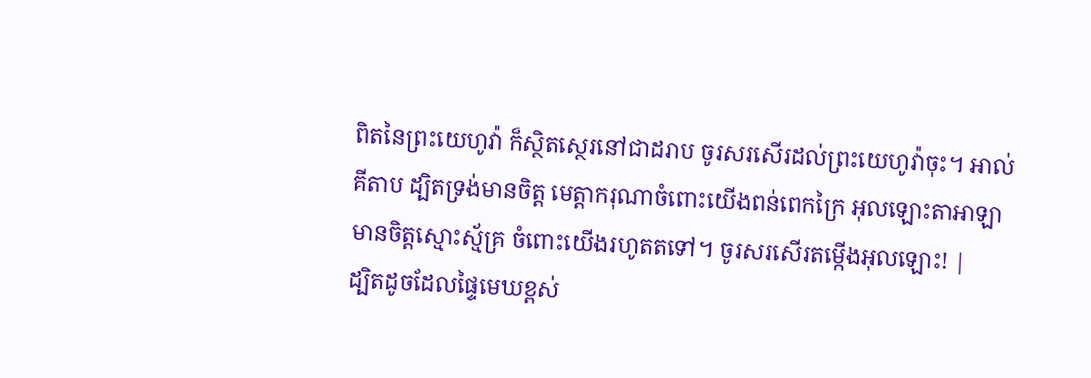ពិតនៃព្រះយេហូវ៉ា ក៏ស្ថិតស្ថេរនៅជាដរាប ចូរសរសើរដល់ព្រះយេហូវ៉ាចុះ។ អាល់គីតាប ដ្បិតទ្រង់មានចិត្ត មេត្តាករុណាចំពោះយើងពន់ពេកក្រៃ អុលឡោះតាអាឡាមានចិត្តស្មោះស្ម័គ្រ ចំពោះយើងរហូតតទៅ។ ចូរសរសើរតម្កើងអុលឡោះ! |
ដ្បិតដូចដែលផ្ទៃមេឃខ្ពស់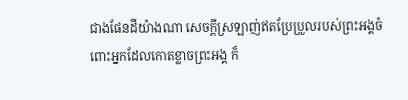ជាងផែនដីយ៉ាងណា សេចក្ដីស្រឡាញ់ឥតប្រែប្រួលរបស់ព្រះអង្គចំពោះអ្នកដែលកោតខ្លាចព្រះអង្គ ក៏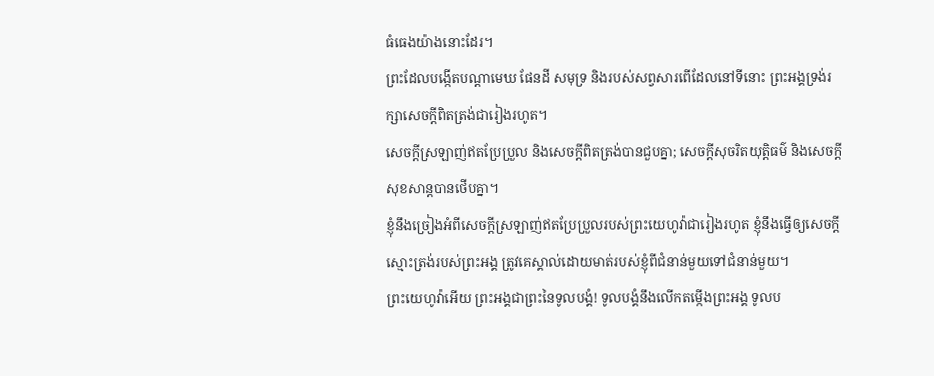ធំធេងយ៉ាងនោះដែរ។
ព្រះដែលបង្កើតបណ្ដាមេឃ ផែនដី សមុទ្រ និងរបស់សព្វសារពើដែលនៅទីនោះ ព្រះអង្គទ្រង់រក្សាសេចក្ដីពិតត្រង់ជារៀងរហូត។
សេចក្ដីស្រឡាញ់ឥតប្រែប្រួល និងសេចក្ដីពិតត្រង់បានជួបគ្នា; សេចក្ដីសុចរិតយុត្តិធម៌ និងសេចក្ដីសុខសាន្តបានថើបគ្នា។
ខ្ញុំនឹងច្រៀងអំពីសេចក្ដីស្រឡាញ់ឥតប្រែប្រួលរបស់ព្រះយេហូវ៉ាជារៀងរហូត ខ្ញុំនឹងធ្វើឲ្យសេចក្ដីស្មោះត្រង់របស់ព្រះអង្គ ត្រូវគេស្គាល់ដោយមាត់របស់ខ្ញុំពីជំនាន់មួយទៅជំនាន់មួយ។
ព្រះយេហូវ៉ាអើយ ព្រះអង្គជាព្រះនៃទូលបង្គំ! ទូលបង្គំនឹងលើកតម្កើងព្រះអង្គ ទូលប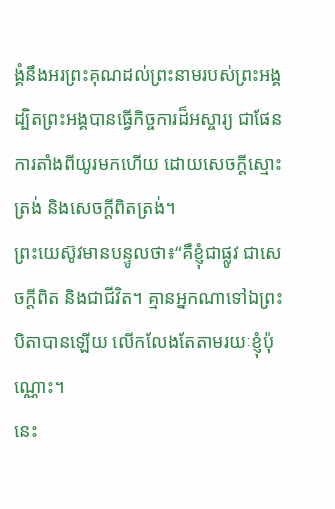ង្គំនឹងអរព្រះគុណដល់ព្រះនាមរបស់ព្រះអង្គ ដ្បិតព្រះអង្គបានធ្វើកិច្ចការដ៏អស្ចារ្យ ជាផែនការតាំងពីយូរមកហើយ ដោយសេចក្ដីស្មោះត្រង់ និងសេចក្ដីពិតត្រង់។
ព្រះយេស៊ូវមានបន្ទូលថា៖“គឺខ្ញុំជាផ្លូវ ជាសេចក្ដីពិត និងជាជីវិត។ គ្មានអ្នកណាទៅឯព្រះបិតាបានឡើយ លើកលែងតែតាមរយៈខ្ញុំប៉ុណ្ណោះ។
នេះ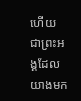ហើយ ជាព្រះអង្គដែលយាងមក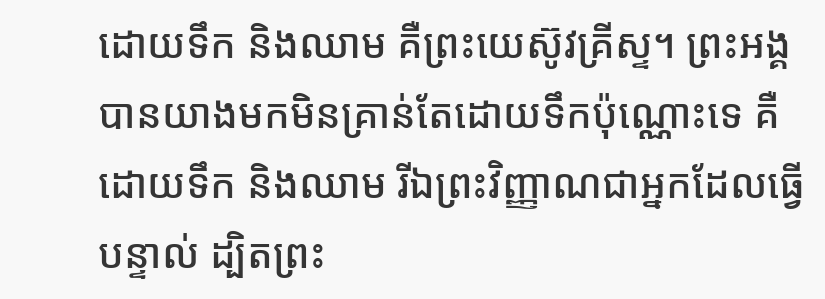ដោយទឹក និងឈាម គឺព្រះយេស៊ូវគ្រីស្ទ។ ព្រះអង្គបានយាងមកមិនគ្រាន់តែដោយទឹកប៉ុណ្ណោះទេ គឺដោយទឹក និងឈាម រីឯព្រះវិញ្ញាណជាអ្នកដែលធ្វើបន្ទាល់ ដ្បិតព្រះ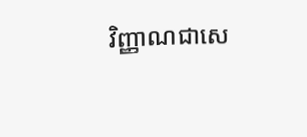វិញ្ញាណជាសេ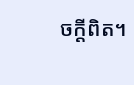ចក្ដីពិត។